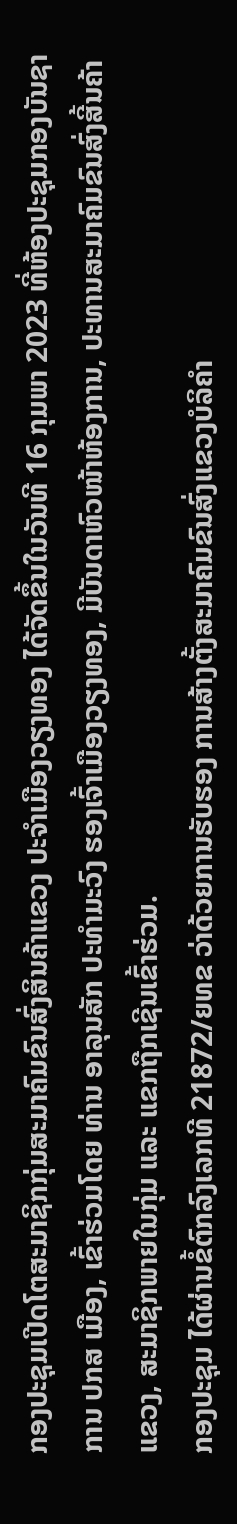ກອງປະຊຸມເປີດໂຕສະມາຊິກກຸ່ມສະມາຄົມຂົນສົ່ງສິນຄ້າແຂວງ ປະຈໍາເມືອງວຽງທອງ ໄດ້ຈັດຂຶ້ນໃນວັນທີ 16 ກຸມພາ 2023 ທີ່ຫ້ອງປະຊຸມກອງບັນຊາການ ປກສ ເມືອງ, ເຂົ້າຮ່ວມໂດຍ ທ່ານ ອາລຸນສັກ ປະທໍາມະວົງ ຮອງເຈົ້າເມືອງວຽງທອງ, ມີບັນດາຫົວໜ້າຫ້ອງການ, ປະທານສະມາຄົມຂົນສົ່ງສີ້ນຄ້າແຂວງ, ສະມາຊິກພາຍໃນກຸ່ມ ແລະ ແຂກຖືກເຊີນເຂົ້າຮ່ວມ.
ກອງປະຊຸມ ໄດ້ຜ່ານຂໍ້ຕົກລົງເລກທີ 21872/ຍທຂ ວ່າດ້ວຍການຮັບຮອງ ການສ້າງຕັ້ງສະມາຄົມຂົນສົ່ງແຂວງບໍລິຄຳ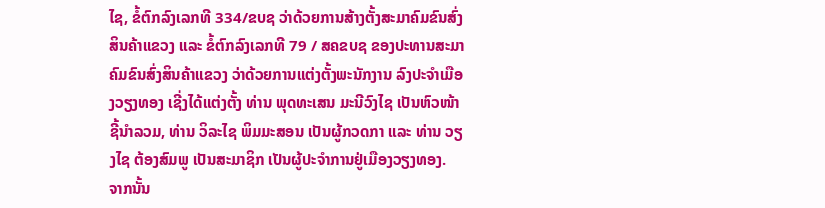ໄຊ, ຂໍ້ຕົກລົງເລກທີ 334/ຂບຊ ວ່າດ້ວຍການສ້າງຕັ້ງສະມາຄົມຂົນສົ່ງສິນຄ້າແຂວງ ແລະ ຂໍ້ຕົກລົງເລກທີ 79 / ສຄຂບຊ ຂອງປະທານສະມາຄົມຂົນສົ່ງສິນຄ້າແຂວງ ວ່າດ້ວຍການແຕ່ງຕັ້ງພະນັກງານ ລົງປະຈໍາເມືອງວຽງທອງ ເຊີ່ງໄດ້ແຕ່ງຕັ້ງ ທ່ານ ພຸດທະເສນ ມະນີວົງໄຊ ເປັນຫົວໜ້າຊີ້ນໍາລວມ, ທ່ານ ວິລະໄຊ ພິມມະສອນ ເປັນຜູ້ກວດກາ ແລະ ທ່ານ ວຽງໄຊ ຕ້ອງສົມພູ ເປັນສະມາຊິກ ເປັນຜູ້ປະຈຳການຢູ່ເມືອງວຽງທອງ.
ຈາກນັ້ນ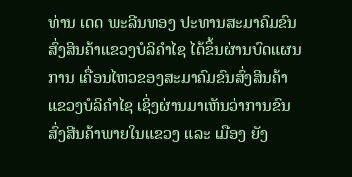ທ່ານ ເດດ ພະລີນທອງ ປະທານສະມາຄົມຂົນສົ່ງສິນຄ້າແຂວງບໍລິຄຳໄຊ ໄດ້ຂຶ້ນຜ່ານບົດແຜນການ ເຄື່ອນໄຫວຂອງສະມາຄົມຂົນສົ່ງສິນຄ້າແຂວງບໍລິຄຳໄຊ ເຊິ່ງຜ່ານມາເຫັນວ່າການຂົນສົ່ງສີນຄ້າພາຍໃນແຂວງ ແລະ ເມືອງ ຍັງ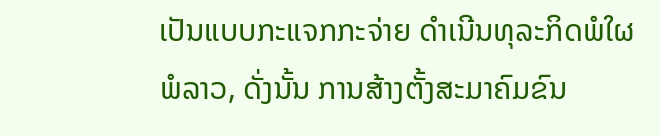ເປັນແບບກະແຈກກະຈ່າຍ ດຳເນີນທຸລະກິດພໍໃຜພໍລາວ, ດັ່ງນັ້ນ ການສ້າງຕັ້ງສະມາຄົມຂົນ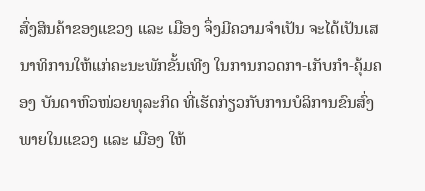ສົ່ງສິນຄ້າຂອງແຂວງ ແລະ ເມືອງ ຈຶ່ງມີຄວາມຈໍາເປັນ ຈະໄດ້ເປັນເສນາທິການໃຫ້ແກ່ຄະນະພັກຂັ້ນເທີງ ໃນການກວດກາ-ເກັບກຳ-ຄຸ້ມຄອງ ບັນດາຫົວໜ່ວຍທຸລະກິດ ທີ່ເຮັດກ່ຽວກັບການບໍລິການຂົນສົ່ງພາຍໃນແຂວງ ແລະ ເມືອງ ໃຫ້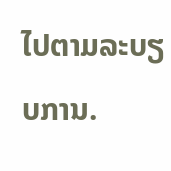ໄປຕາມລະບຽບການ.